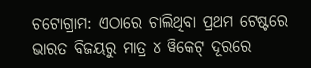ଚଟୋଗ୍ରାମ: ଏଠାରେ ଚାଲିଥିବା ପ୍ରଥମ ଟେଷ୍ଟରେ ଭାରତ ବିଜୟରୁ ମାତ୍ର ୪ ୱିକେଟ୍ ଦୂରରେ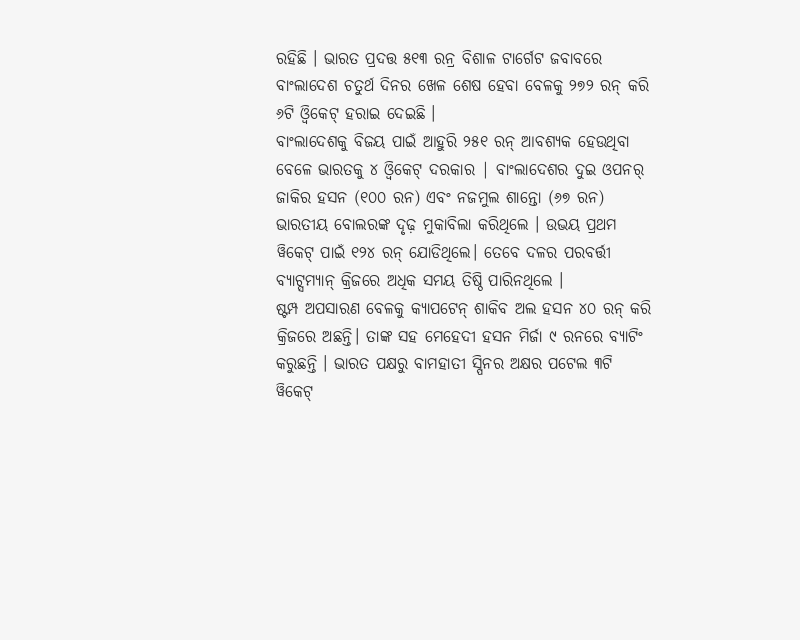ରହିଛି । ଭାରତ ପ୍ରଦତ୍ତ ୫୧୩ ରନ୍ର ବିଶାଳ ଟାର୍ଗେଟ ଜବାବରେ ବାଂଲାଦେଶ ଚତୁର୍ଥ ଦିନର ଖେଳ ଶେଷ ହେବା ବେଳକୁ ୨୭୨ ରନ୍ କରି ୬ଟି ଓ୍ବିକେଟ୍ ହରାଇ ଦେଇଛି ।
ବାଂଲାଦେଶକୁ ବିଜୟ ପାଇଁ ଆହୁରି ୨୫୧ ରନ୍ ଆବଶ୍ୟକ ହେଉଥିବା ବେଳେ ଭାରତକୁ ୪ ଓ୍ବିକେଟ୍ ଦରକାର | ବାଂଲାଦେଶର ଦୁଇ ଓପନର୍ ଜାକିର ହସନ (୧୦୦ ରନ) ଏବଂ ନଜମୁଲ ଶାନ୍ତୋ (୬୭ ରନ) ଭାରତୀୟ ବୋଲରଙ୍କ ଦୃଢ଼ ମୁକାବିଲା କରିଥିଲେ । ଉଭୟ ପ୍ରଥମ ୱିକେଟ୍ ପାଇଁ ୧୨୪ ରନ୍ ଯୋଡିଥିଲେ। ତେବେ ଦଳର ପରବର୍ତ୍ତୀ ବ୍ୟାଟ୍ସମ୍ୟାନ୍ କ୍ରିଜରେ ଅଧିକ ସମୟ ତିଷ୍ଠି ପାରିନଥିଲେ ।
ଷ୍ଟମ୍ପ ଅପସାରଣ ବେଳକୁ କ୍ୟାପଟେନ୍ ଶାକିବ ଅଲ ହସନ ୪୦ ରନ୍ କରି କ୍ରିଜରେ ଅଛନ୍ତି। ତାଙ୍କ ସହ ମେହେଦୀ ହସନ ମିର୍ଜା ୯ ରନରେ ବ୍ୟାଟିଂ କରୁଛନ୍ତି । ଭାରତ ପକ୍ଷରୁ ବାମହାତୀ ସ୍ପିନର ଅକ୍ଷର ପଟେଲ ୩ଟି ୱିକେଟ୍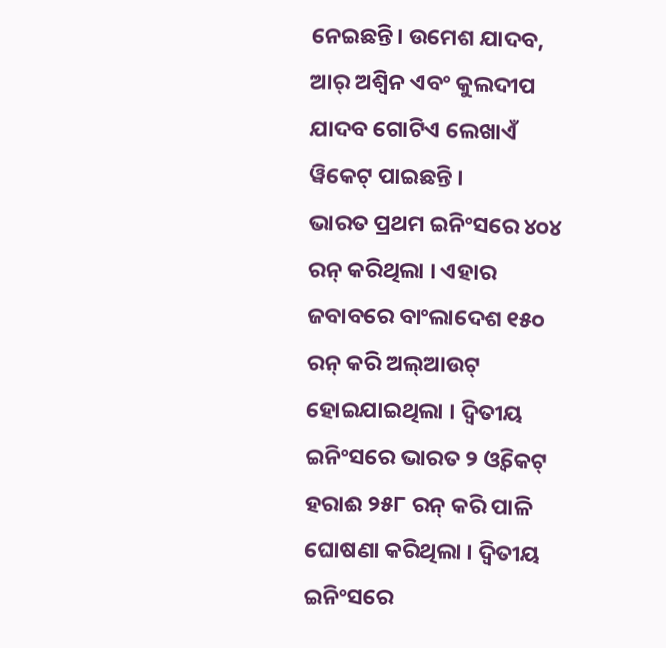ନେଇଛନ୍ତି। ଉମେଶ ଯାଦବ, ଆର୍ ଅଶ୍ୱିନ ଏବଂ କୁଲଦୀପ ଯାଦବ ଗୋଟିଏ ଲେଖାଏଁ ୱିକେଟ୍ ପାଇଛନ୍ତି ।
ଭାରତ ପ୍ରଥମ ଇନିଂସରେ ୪୦୪ ରନ୍ କରିଥିଲା । ଏହାର ଜବାବରେ ବାଂଲାଦେଶ ୧୫୦ ରନ୍ କରି ଅଲ୍ଆଉଟ୍ ହୋଇଯାଇଥିଲା । ଦ୍ୱିତୀୟ ଇନିଂସରେ ଭାରତ ୨ ଓ୍ଵିକେଟ୍ ହରାଈ ୨୫୮ ରନ୍ କରି ପାଳି ଘୋଷଣା କରିଥିଲା । ଦ୍ବିତୀୟ ଇନିଂସରେ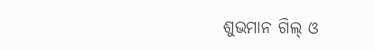ଶୁଭମାନ ଗିଲ୍ ଓ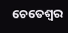ଚେତେଶ୍ବର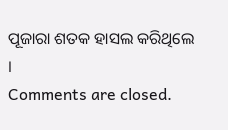ପୂଜାରା ଶତକ ହାସଲ କରିଥିଲେ ।
Comments are closed.